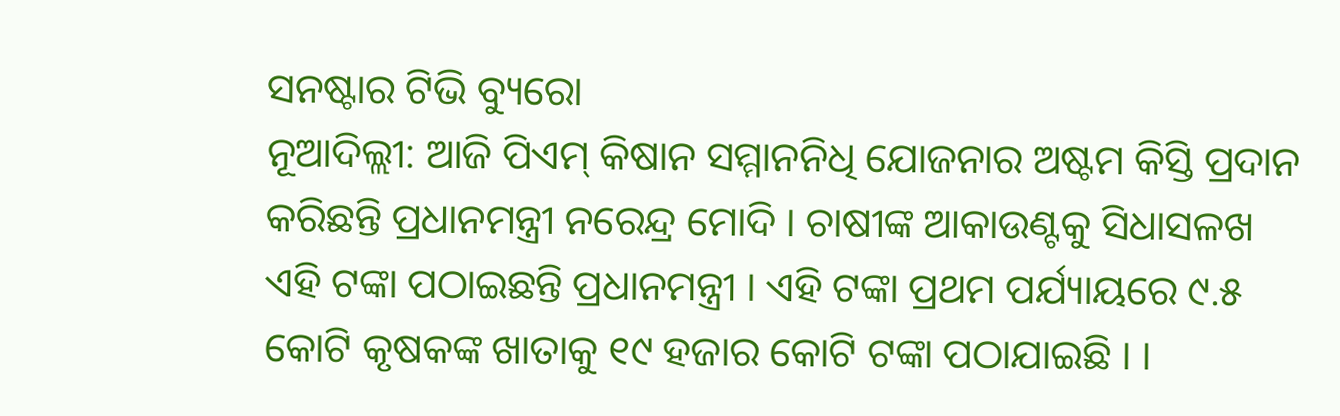ସନଷ୍ଟାର ଟିଭି ବ୍ୟୁରୋ
ନୂଆଦିଲ୍ଲୀ: ଆଜି ପିଏମ୍ କିଷାନ ସମ୍ମାନନିଧି ଯୋଜନାର ଅଷ୍ଟମ କିସ୍ତି ପ୍ରଦାନ କରିଛନ୍ତି ପ୍ରଧାନମନ୍ତ୍ରୀ ନରେନ୍ଦ୍ର ମୋଦି । ଚାଷୀଙ୍କ ଆକାଉଣ୍ଟକୁ ସିଧାସଳଖ ଏହି ଟଙ୍କା ପଠାଇଛନ୍ତି ପ୍ରଧାନମନ୍ତ୍ରୀ । ଏହି ଟଙ୍କା ପ୍ରଥମ ପର୍ଯ୍ୟାୟରେ ୯.୫ କୋଟି କୃଷକଙ୍କ ଖାତାକୁ ୧୯ ହଜାର କୋଟି ଟଙ୍କା ପଠାଯାଇଛି । ।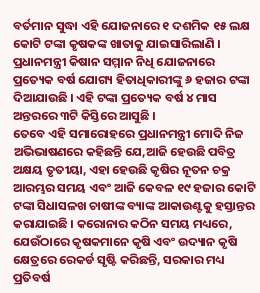ବର୍ତମାନ ସୁଦ୍ଧା ଏହି ଯୋଜନାରେ ୧ ଦଶମିକ ୧୫ ଲକ୍ଷ କୋଟି ଟଙ୍କା କୃଷକଙ୍କ ଖାତାକୁ ଯାଇସାରିଲାଣି । ପ୍ରଧାନମନ୍ତ୍ରୀ କିଷାନ ସମ୍ମାନ ନିଧି ଯୋଜନାରେ ପ୍ରତ୍ୟେକ ବର୍ଷ ଯୋଗ୍ୟ ହିତାଧିକାରୀଙ୍କୁ ୬ ହଜାର ଟଙ୍କା ଦିଆଯାଉଛି । ଏହି ଟଙ୍କା ପ୍ରତ୍ୟେକ ବର୍ଷ ୪ ମାସ ଅନ୍ତରରେ ୩ଟି କିସ୍ତିରେ ଆସୁଛି ।
ତେବେ ଏହି ସମାରୋହରେ ପ୍ରଧାନମନ୍ତ୍ରୀ ମୋଦି ନିଜ ଅଭିଭାଷଣରେ କହିଛନ୍ତି ଯେ,ଆଜି ହେଉଛି ପବିତ୍ର ଅକ୍ଷୟ ତୃତୀୟା, ଏହା ହେଉଛି କୃଷିର ନୂତନ ଚକ୍ର ଆରମ୍ଭର ସମୟ ଏବଂ ଆଜି କେବଳ ୧୯ ହଜାର କୋଟି ଟଙ୍କା ସିଧାସଳଖ ଚାଷୀଙ୍କ ବ୍ୟାଙ୍କ ଆକାଉଣ୍ଟକୁ ହସ୍ତାନ୍ତର କରାଯାଇଛି । କରୋନାର କଠିନ ସମୟ ମଧ୍ୟରେ, ଯେଉଁଠାରେ କୃଷକମାନେ କୃଷି ଏବଂ ଉଦ୍ୟାନ କୃଷି କ୍ଷେତ୍ରରେ ରେକର୍ଡ ସୃଷ୍ଟି କରିଛନ୍ତି, ସରକାର ମଧ୍ୟ ପ୍ରତିବର୍ଷ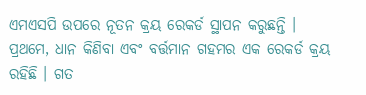ଏମଏସପି ଉପରେ ନୂତନ କ୍ରୟ ରେକର୍ଡ ସ୍ଥାପନ କରୁଛନ୍ତି । ପ୍ରଥମେ, ଧାନ କିଣିବା ଏବଂ ବର୍ତ୍ତମାନ ଗହମର ଏକ ରେକର୍ଡ କ୍ରୟ ରହିଛି । ଗତ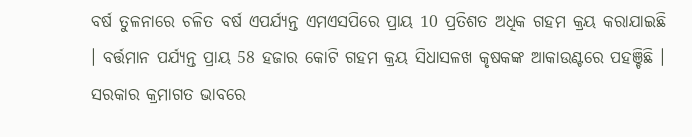ବର୍ଷ ତୁଳନାରେ ଚଳିତ ବର୍ଷ ଏପର୍ଯ୍ୟନ୍ତ ଏମଏସପିରେ ପ୍ରାୟ 10 ପ୍ରତିଶତ ଅଧିକ ଗହମ କ୍ରୟ କରାଯାଇଛି । ବର୍ତ୍ତମାନ ପର୍ଯ୍ୟନ୍ତ ପ୍ରାୟ 58 ହଜାର କୋଟି ଗହମ କ୍ରୟ ସିଧାସଳଖ କୃଷକଙ୍କ ଆକାଉଣ୍ଟରେ ପହଞ୍ଚିଛି । ସରକାର କ୍ରମାଗତ ଭାବରେ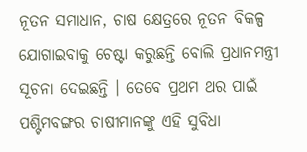ନୂତନ ସମାଧାନ, ଚାଷ କ୍ଷେତ୍ରରେ ନୂତନ ବିକଳ୍ପ ଯୋଗାଇବାକୁ ଚେଷ୍ଟା କରୁଛନ୍ତି ବୋଲି ପ୍ରଧାନମନ୍ତ୍ରୀ ସୂଚନା ଦେଇଛନ୍ତି । ତେବେ ପ୍ରଥମ ଥର ପାଇଁ ପଶ୍ଟିମବଙ୍ଗର ଚାଷୀମାନଙ୍କୁ ଏହି ସୁବିଧା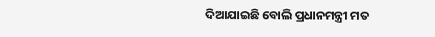ଦିଆଯାଇଛି ବୋଲି ପ୍ରଧାନମନ୍ତ୍ରୀ ମତ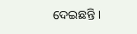ଦେଇଛନ୍ତି ।